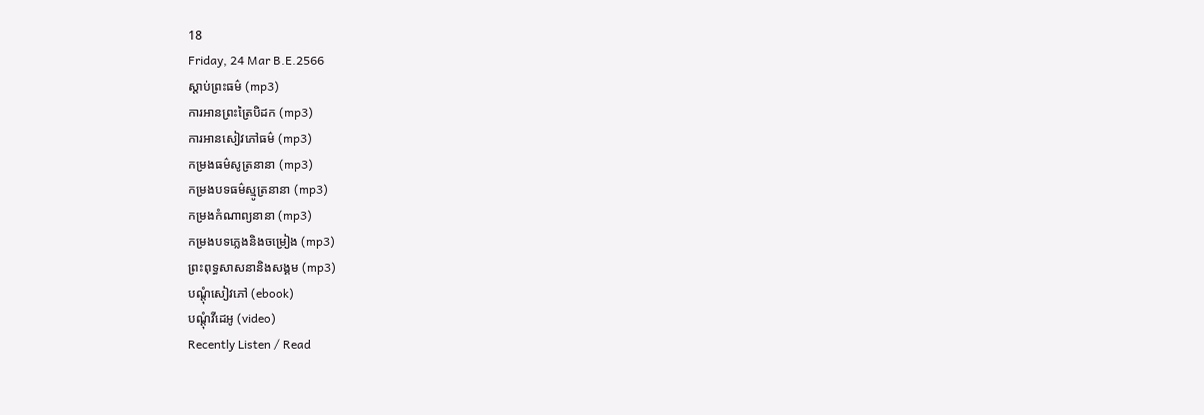18
Friday, 24 Mar B.E.2566
ស្តាប់ព្រះធម៌ (mp3)
ការអានព្រះត្រៃបិដក (mp3)
ការអានសៀវភៅធម៌ (mp3)
កម្រងធម៌សូត្រនានា (mp3)
កម្រងបទធម៌ស្មូត្រនានា (mp3)
កម្រងកំណាព្យនានា (mp3)
កម្រងបទភ្លេងនិងចម្រៀង (mp3)
ព្រះពុទ្ធសាសនានិងសង្គម (mp3)
បណ្តុំសៀវភៅ (ebook)
បណ្តុំវីដេអូ (video)
Recently Listen / Read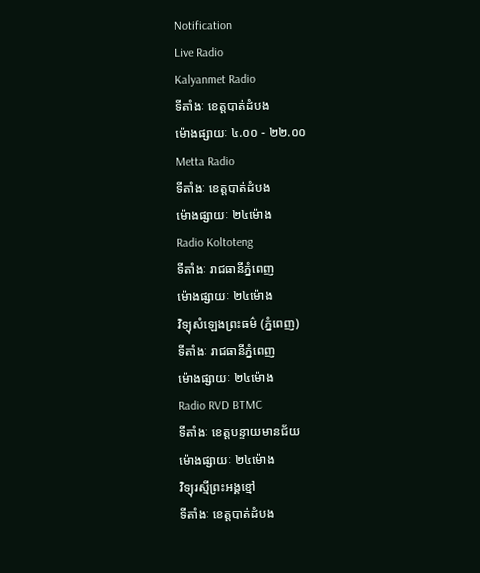Notification
Live Radio
Kalyanmet Radio
ទីតាំងៈ ខេត្តបាត់ដំបង
ម៉ោងផ្សាយៈ ៤.០០ - ២២.០០
Metta Radio
ទីតាំងៈ ខេត្តបាត់ដំបង
ម៉ោងផ្សាយៈ ២៤ម៉ោង
Radio Koltoteng
ទីតាំងៈ រាជធានីភ្នំពេញ
ម៉ោងផ្សាយៈ ២៤ម៉ោង
វិទ្យុសំឡេងព្រះធម៌ (ភ្នំពេញ)
ទីតាំងៈ រាជធានីភ្នំពេញ
ម៉ោងផ្សាយៈ ២៤ម៉ោង
Radio RVD BTMC
ទីតាំងៈ ខេត្តបន្ទាយមានជ័យ
ម៉ោងផ្សាយៈ ២៤ម៉ោង
វិទ្យុរស្មីព្រះអង្គខ្មៅ
ទីតាំងៈ ខេត្តបាត់ដំបង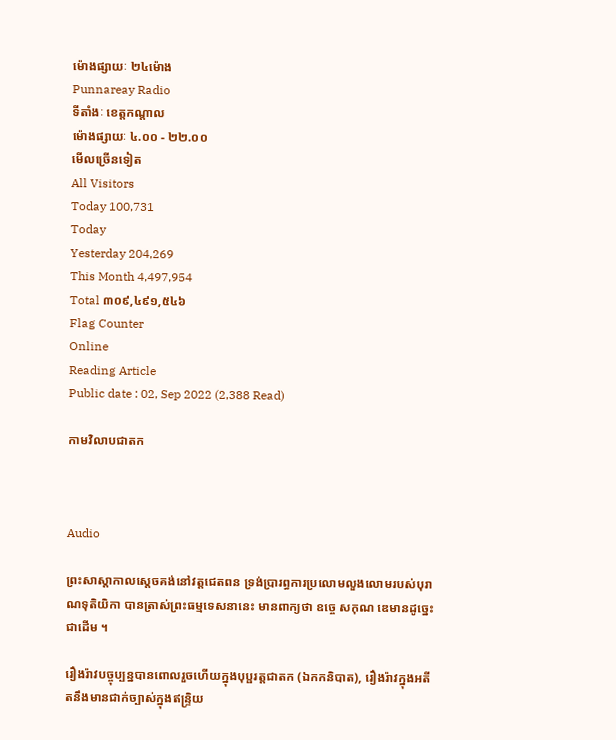ម៉ោងផ្សាយៈ ២៤ម៉ោង
Punnareay Radio
ទីតាំងៈ ខេត្តកណ្តាល
ម៉ោងផ្សាយៈ ៤.០០ - ២២.០០
មើលច្រើនទៀត
All Visitors
Today 100,731
Today
Yesterday 204,269
This Month 4,497,954
Total ៣០៩,៤៩១,៥៤៦
Flag Counter
Online
Reading Article
Public date : 02, Sep 2022 (2,388 Read)

កាមវិលាបជាតក



Audio

ព្រះសាស្ដាកាលស្ដេចគង់នៅវត្តជេតពន ទ្រង់ប្រារព្ធការប្រលោមលួងលោមរបស់បុរាណទុតិយិកា បានត្រាស់ព្រះធម្មទេសនានេះ មានពាក្យថា ឧច្ចេ សកុណ ឌេមានដូច្នេះជាដើម ។

រឿងរ៉ាវបច្ចុប្បន្នបានពោលរួចហើយក្នុងបុប្ផរត្តជាតក (ឯកកនិបាត), រឿងរ៉ាវក្នុងអតីតនឹងមានជាក់ច្បាស់ក្នុងឥន្ទ្រិយ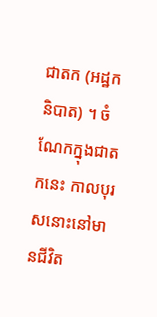ជាតក (អដ្ឋកនិបាត) ។ ចំណែកក្នុងជាតកនេះ កាលបុរសនោះនៅមានជីវិត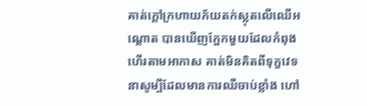គាត់ក្ដៅក្រហាយភ័យតក់ស្លុតលើឈើអណ្ដោត បានឃើញក្អែកមួយដែលកំពុងហើរតាមអាកាស គាត់មិនគិតពីទុក្ខវេទនាសូម្បីដែលមានការឈឺចាប់ខ្លាំង ហៅ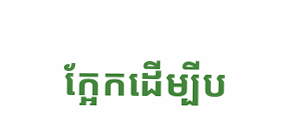ក្អែកដើម្បីប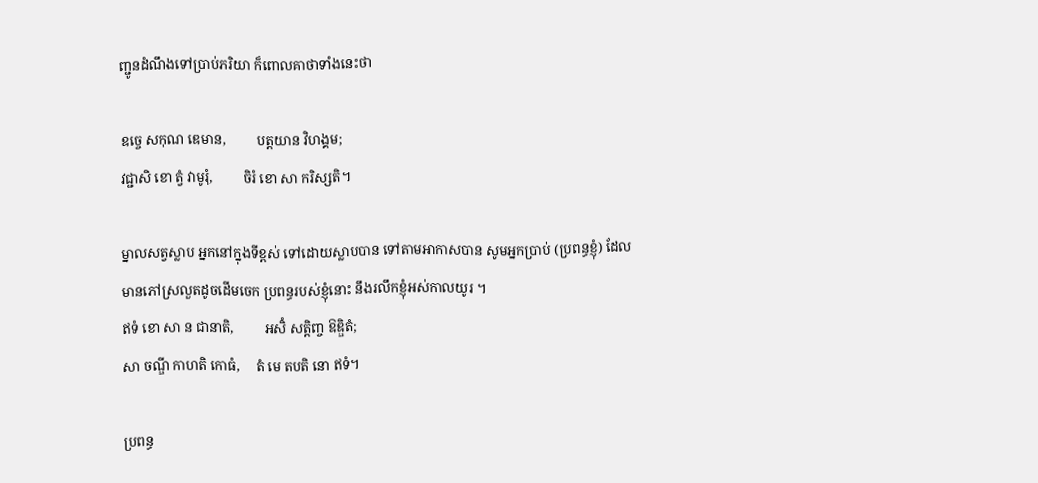ញ្ជូនដំណឹងទៅប្រាប់ភរិយា ក៏ពោលគាថាទាំងនេះថា

ឧច្ចេ សកុណ ឌេមាន,         បត្តយាន វិហង្គម;
វជ្ជាសិ ខោ ត្វំ វាមូរុំ,         ចិរំ ខោ សា ករិស្សតិ។

ម្នាលសត្វស្លាប អ្នកនៅក្នុងទីខ្ពស់ ទៅដោយស្លាបបាន ទៅតាមអាកាសបាន សូមអ្នកប្រាប់ (ប្រពន្ធខ្ញុំ) ដែលមានភៅស្រលួតដូចដើមចេក ប្រពន្ធរបស់ខ្ញុំនោះ នឹងរលឹកខ្ញុំអស់កាលយូរ ។
ឥទំ ខោ សា ន ជានាតិ,         អសិំ សត្តិញ្ច ឱឌ្ឌិតំ;
សា ចណ្ឌី កាហតិ កោធំ,     តំ មេ តបតិ នោ ឥទំ។

ប្រពន្ធ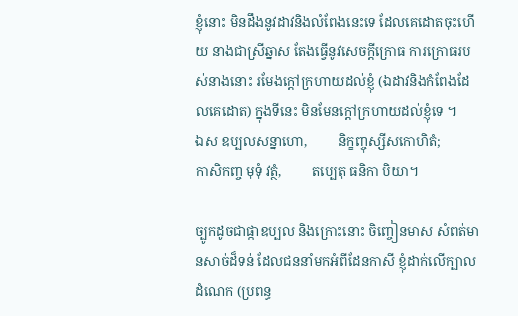ខ្ញុំនោះ មិនដឹងនូវដាវនិងលំពែងនេះទេ ដែលគេដោតចុះហើយ នាងជាស្រីឆ្នាស តែងធ្វើនូវសេចក្ដីក្រោធ ការក្រោធរបស់នាងនោះ រមែងក្ដៅក្រហាយដល់ខ្ញុំ (ឯដាវនិងកំពែងដែលគេដោត) ក្នុងទីនេះ មិនមែនក្ដៅក្រហាយដល់ខ្ញុំទេ ។
ឯស ឧប្បលសន្នាហោ,         និក្ខញ្ចុស្សីសកោហិតំ;
កាសិកញ្ច មុទុំ វត្ថំ,         តប្បេតុ ធនិកា បិយា។

ច្បូកដូចជាផ្កាឧប្បល និងក្រោះនោះ ចិញ្ចៀនមាស សំពត់មានសាច់ដ៏ទន់ ដែលជននាំមកអំពីដែនកាសី ខ្ញុំដាក់លើក្បាលដំណេក (ប្រពន្ធ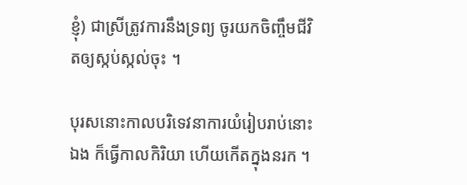ខ្ញុំ) ជាស្រីត្រូវការនឹងទ្រព្យ ចូរយកចិញ្ចឹមជីវិតឲ្យស្កប់ស្កល់ចុះ ។

បុរសនោះកាលបរិទេវនាការយំរៀបរាប់នោះឯង ក៏ធ្វើកាលកិរិយា ហើយកើតក្នុងនរក ។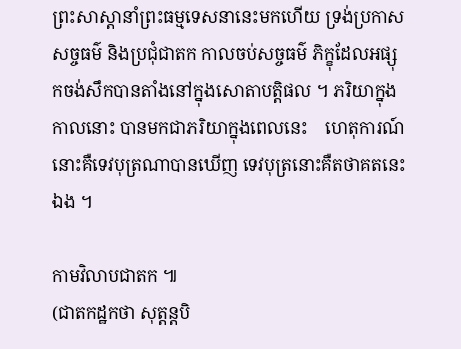ព្រះសាស្ដានាំព្រះធម្មទេសនានេះមកហើយ ទ្រង់ប្រកាសសច្ចធម៌ និងប្រជុំជាតក កាលចប់សច្ចធម៌ ភិក្ខុដែលអផ្សុកចង់សឹកបានតាំងនៅក្នុងសោតាបត្តិផល ។ ភរិយាក្នុងកាលនោះ បានមកជាភរិយាក្នុងពេលនេះ    ហេតុការណ៍នោះគឺទេវបុត្រណាបានឃើញ ទេវបុត្រនោះគឺតថាគតនេះឯង ។

កាមវិលាបជាតក ៕
(ជាតកដ្ឋកថា សុត្តន្តបិ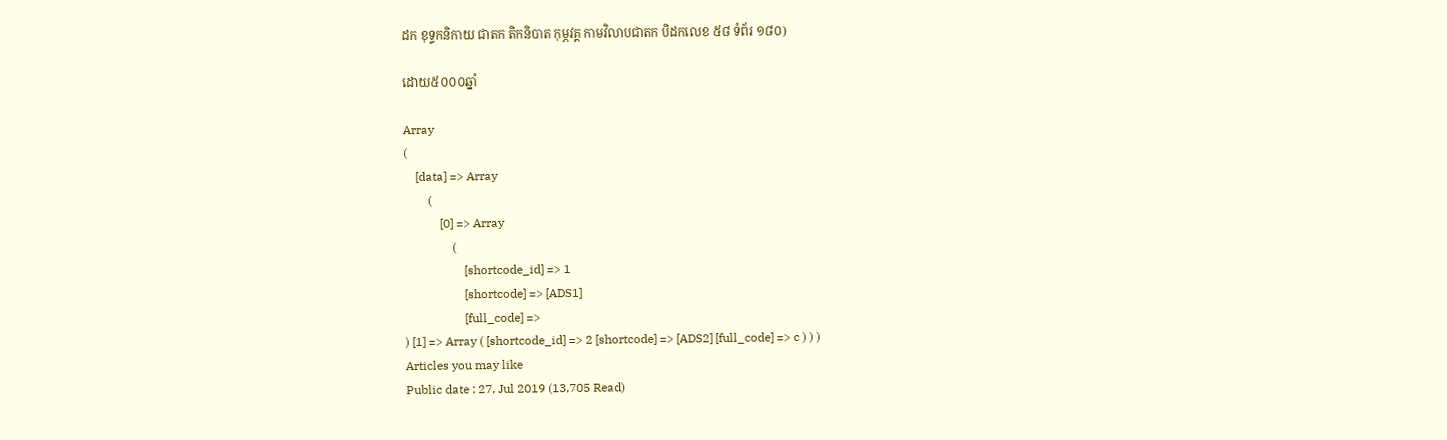ដក ខុទ្ទកនិកាយ ជាតក តិកនិបាត កុម្ភវគ្គ កាមវិលាបជាតក បិដកលេខ ៥៨ ទំព័រ ១៨០)

ដោយ៥០០០ឆ្នាំ

Array
(
    [data] => Array
        (
            [0] => Array
                (
                    [shortcode_id] => 1
                    [shortcode] => [ADS1]
                    [full_code] =>
) [1] => Array ( [shortcode_id] => 2 [shortcode] => [ADS2] [full_code] => c ) ) )
Articles you may like
Public date : 27, Jul 2019 (13,705 Read)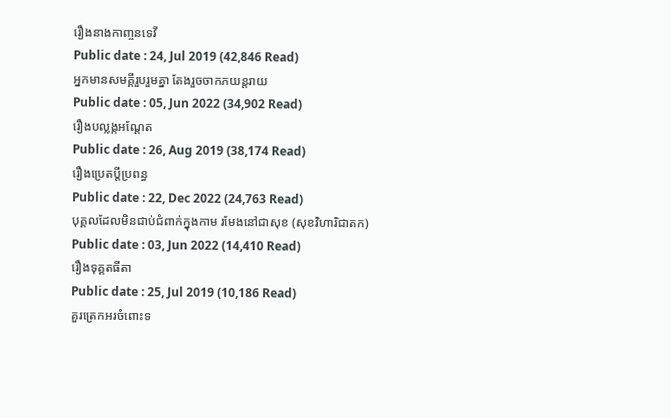រឿងនាងកាញ្ចនទេវី
Public date : 24, Jul 2019 (42,846 Read)
អ្នកមានសមគ្គីរួបរួមគ្នា តែងរួចចាកភយន្តរាយ
Public date : 05, Jun 2022 (34,902 Read)
រឿងបល្លង្កអណ្តែត
Public date : 26, Aug 2019 (38,174 Read)
រឿងប្រេតប្តីប្រពន្ធ
Public date : 22, Dec 2022 (24,763 Read)
បុគ្គលដែលមិនជាប់ជំពាក់ក្នុងកាម រមែងនៅជាសុខ (សុខវិហារិជាតក)
Public date : 03, Jun 2022 (14,410 Read)
រឿងទុគ្គតធីតា
Public date : 25, Jul 2019 (10,186 Read)
គួរត្រេកអរចំពោះទ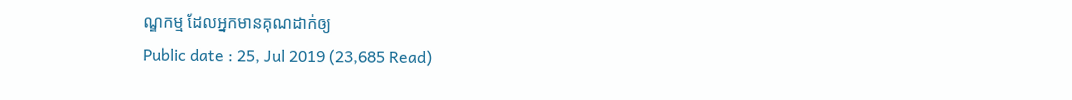ណ្ឌកម្ម ដែលអ្នកមានគុណដាក់ឲ្យ
Public date : 25, Jul 2019 (23,685 Read)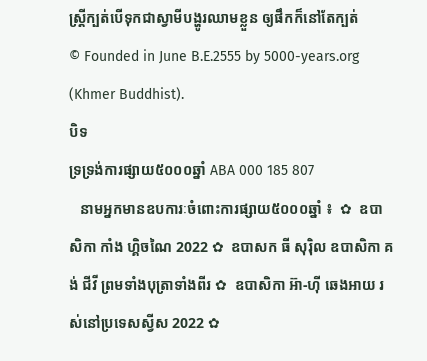ស្រ្តីក្បត់បើទុកជាស្វាមីបង្ហូរឈាមខ្លួន ឲ្យផឹកក៏នៅតែក្បត់
© Founded in June B.E.2555 by 5000-years.org (Khmer Buddhist).
បិទ
ទ្រទ្រង់ការផ្សាយ៥០០០ឆ្នាំ ABA 000 185 807
   នាមអ្នកមានឧបការៈចំពោះការផ្សាយ៥០០០ឆ្នាំ ៖  ✿  ឧបាសិកា កាំង ហ្គិចណៃ 2022 ✿  ឧបាសក ធី សុរ៉ិល ឧបាសិកា គង់ ជីវី ព្រមទាំងបុត្រាទាំងពីរ ✿  ឧបាសិកា អ៊ា-ហុី ឆេងអាយ រស់នៅប្រទេសស្វីស 2022 ✿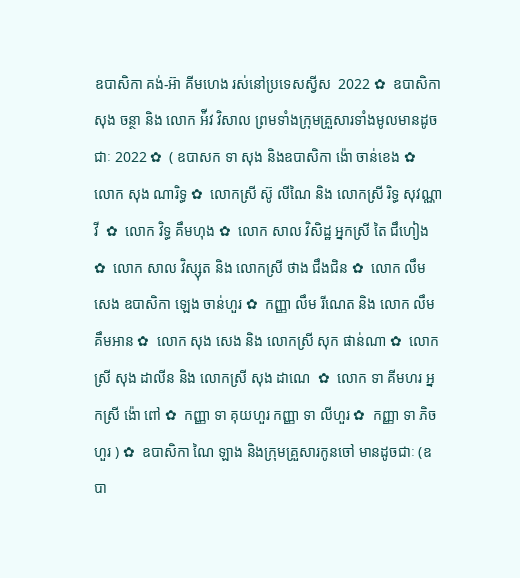ឧបាសិកា គង់-អ៊ា គីមហេង រស់នៅប្រទេសស្វីស  2022 ✿  ឧបាសិកា សុង ចន្ថា និង លោក អ៉ីវ វិសាល ព្រមទាំងក្រុមគ្រួសារទាំងមូលមានដូចជាៈ 2022 ✿  ( ឧបាសក ទា សុង និងឧបាសិកា ង៉ោ ចាន់ខេង ✿  លោក សុង ណារិទ្ធ ✿  លោកស្រី ស៊ូ លីណៃ និង លោកស្រី រិទ្ធ សុវណ្ណាវី  ✿  លោក វិទ្ធ គឹមហុង ✿  លោក សាល វិសិដ្ឋ អ្នកស្រី តៃ ជឹហៀង ✿  លោក សាល វិស្សុត និង លោកស្រី ថាង ជឹងជិន ✿  លោក លឹម សេង ឧបាសិកា ឡេង ចាន់ហួរ ✿  កញ្ញា លឹម រីណេត និង លោក លឹម គឹមអាន ✿  លោក សុង សេង និង លោកស្រី សុក ផាន់ណា ✿  លោកស្រី សុង ដាលីន និង លោកស្រី សុង ដាណេ  ✿  លោក ទា គីមហរ អ្នកស្រី ង៉ោ ពៅ ✿  កញ្ញា ទា គុយហួរ កញ្ញា ទា លីហួរ ✿  កញ្ញា ទា ភិចហួរ ) ✿  ឧបាសិកា ណៃ ឡាង និងក្រុមគ្រួសារកូនចៅ មានដូចជាៈ (ឧបា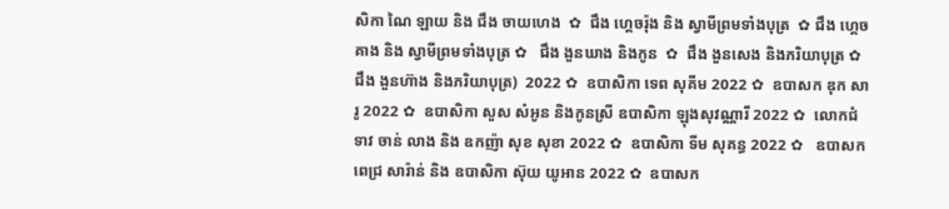សិកា ណៃ ឡាយ និង ជឹង ចាយហេង  ✿  ជឹង ហ្គេចរ៉ុង និង ស្វាមីព្រមទាំងបុត្រ  ✿ ជឹង ហ្គេចគាង និង ស្វាមីព្រមទាំងបុត្រ ✿   ជឹង ងួនឃាង និងកូន  ✿  ជឹង ងួនសេង និងភរិយាបុត្រ ✿  ជឹង ងួនហ៊ាង និងភរិយាបុត្រ)  2022 ✿  ឧបាសិកា ទេព សុគីម 2022 ✿  ឧបាសក ឌុក សារូ 2022 ✿  ឧបាសិកា សួស សំអូន និងកូនស្រី ឧបាសិកា ឡុងសុវណ្ណារី 2022 ✿  លោកជំទាវ ចាន់ លាង និង ឧកញ៉ា សុខ សុខា 2022 ✿  ឧបាសិកា ទីម សុគន្ធ 2022 ✿   ឧបាសក ពេជ្រ សារ៉ាន់ និង ឧបាសិកា ស៊ុយ យូអាន 2022 ✿  ឧបាសក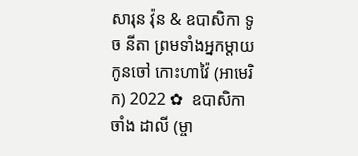សារុន វ៉ុន & ឧបាសិកា ទូច នីតា ព្រមទាំងអ្នកម្តាយ កូនចៅ កោះហាវ៉ៃ (អាមេរិក) 2022 ✿  ឧបាសិកា ចាំង ដាលី (ម្ចា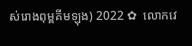ស់រោងពុម្ពគីមឡុង) 2022 ✿  លោកវេ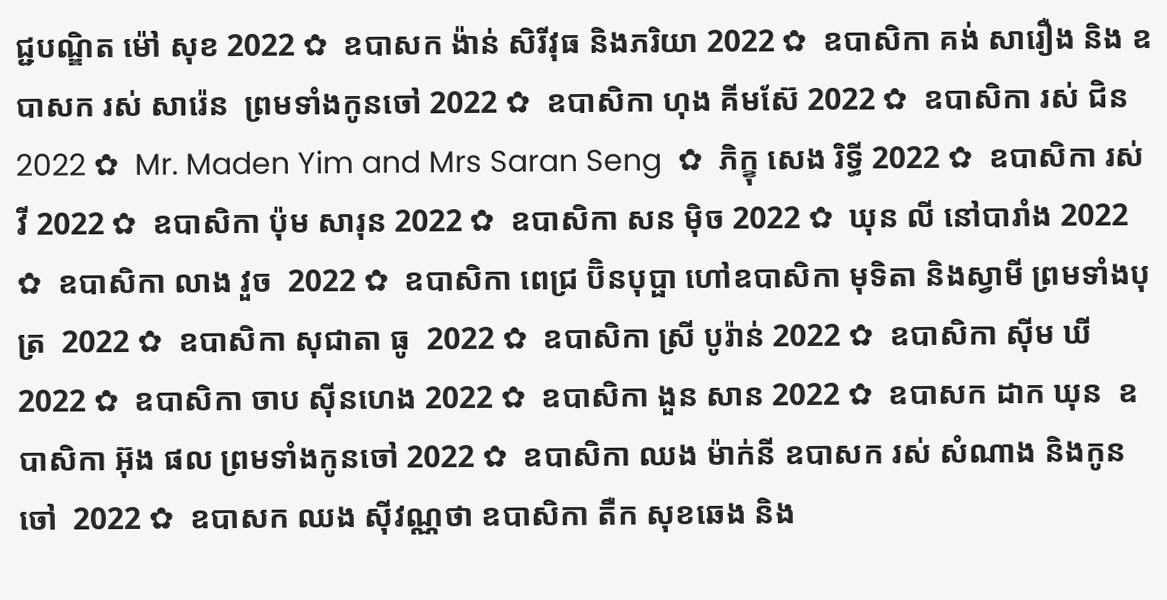ជ្ជបណ្ឌិត ម៉ៅ សុខ 2022 ✿  ឧបាសក ង៉ាន់ សិរីវុធ និងភរិយា 2022 ✿  ឧបាសិកា គង់ សារឿង និង ឧបាសក រស់ សារ៉េន  ព្រមទាំងកូនចៅ 2022 ✿  ឧបាសិកា ហុង គីមស៊ែ 2022 ✿  ឧបាសិកា រស់ ជិន 2022 ✿  Mr. Maden Yim and Mrs Saran Seng  ✿  ភិក្ខុ សេង រិទ្ធី 2022 ✿  ឧបាសិកា រស់ វី 2022 ✿  ឧបាសិកា ប៉ុម សារុន 2022 ✿  ឧបាសិកា សន ម៉ិច 2022 ✿  ឃុន លី នៅបារាំង 2022 ✿  ឧបាសិកា លាង វួច  2022 ✿  ឧបាសិកា ពេជ្រ ប៊ិនបុប្ផា ហៅឧបាសិកា មុទិតា និងស្វាមី ព្រមទាំងបុត្រ  2022 ✿  ឧបាសិកា សុជាតា ធូ  2022 ✿  ឧបាសិកា ស្រី បូរ៉ាន់ 2022 ✿  ឧបាសិកា ស៊ីម ឃី 2022 ✿  ឧបាសិកា ចាប ស៊ីនហេង 2022 ✿  ឧបាសិកា ងួន សាន 2022 ✿  ឧបាសក ដាក ឃុន  ឧបាសិកា អ៊ុង ផល ព្រមទាំងកូនចៅ 2022 ✿  ឧបាសិកា ឈង ម៉ាក់នី ឧបាសក រស់ សំណាង និងកូនចៅ  2022 ✿  ឧបាសក ឈង សុីវណ្ណថា ឧបាសិកា តឺក សុខឆេង និង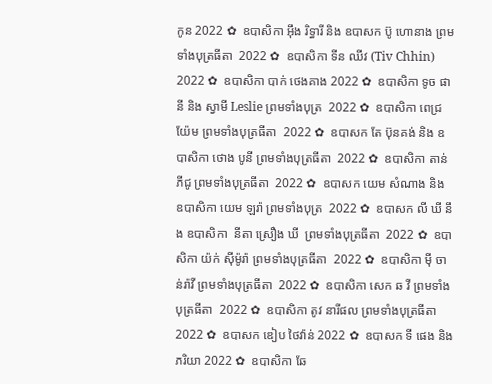កូន 2022 ✿  ឧបាសិកា អុឹង រិទ្ធារី និង ឧបាសក ប៊ូ ហោនាង ព្រមទាំងបុត្រធីតា  2022 ✿  ឧបាសិកា ទីន ឈីវ (Tiv Chhin)  2022 ✿  ឧបាសិកា បាក់ ថេងគាង 2022 ✿  ឧបាសិកា ទូច ផានី និង ស្វាមី Leslie ព្រមទាំងបុត្រ  2022 ✿  ឧបាសិកា ពេជ្រ យ៉ែម ព្រមទាំងបុត្រធីតា  2022 ✿  ឧបាសក តែ ប៊ុនគង់ និង ឧបាសិកា ថោង បូនី ព្រមទាំងបុត្រធីតា  2022 ✿  ឧបាសិកា តាន់ ភីជូ ព្រមទាំងបុត្រធីតា  2022 ✿  ឧបាសក យេម សំណាង និង ឧបាសិកា យេម ឡរ៉ា ព្រមទាំងបុត្រ  2022 ✿  ឧបាសក លី ឃី នឹង ឧបាសិកា  នីតា ស្រឿង ឃី  ព្រមទាំងបុត្រធីតា  2022 ✿  ឧបាសិកា យ៉ក់ សុីម៉ូរ៉ា ព្រមទាំងបុត្រធីតា  2022 ✿  ឧបាសិកា មុី ចាន់រ៉ាវី ព្រមទាំងបុត្រធីតា  2022 ✿  ឧបាសិកា សេក ឆ វី ព្រមទាំងបុត្រធីតា  2022 ✿  ឧបាសិកា តូវ នារីផល ព្រមទាំងបុត្រធីតា  2022 ✿  ឧបាសក ឌៀប ថៃវ៉ាន់ 2022 ✿  ឧបាសក ទី ផេង និងភរិយា 2022 ✿  ឧបាសិកា ឆែ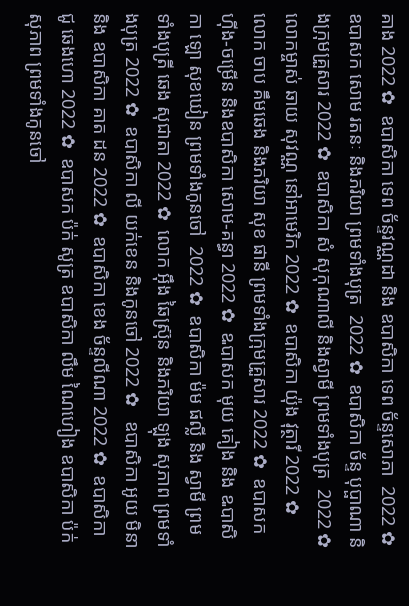គាង 2022 ✿  ឧបាសិកា ទេព ច័ន្ទវណ្ណដា និង ឧបាសិកា ទេព ច័ន្ទសោភា  2022 ✿  ឧបាសក សោម រតនៈ និងភរិយា ព្រមទាំងបុត្រ  2022 ✿  ឧបាសិកា ច័ន្ទ បុប្ផាណា និងក្រុមគ្រួសារ 2022 ✿  ឧបាសិកា សំ សុកុណាលី និងស្វាមី ព្រមទាំងបុត្រ  2022 ✿  លោកម្ចាស់ ឆាយ សុវណ្ណ នៅអាមេរិក 2022 ✿  ឧបាសិកា យ៉ុង វុត្ថារី 2022 ✿  លោក ចាប គឹមឆេង និងភរិយា សុខ ផានី ព្រមទាំងក្រុមគ្រួសារ 2022 ✿  ឧបាសក ហ៊ីង-ចម្រើន និងឧបាសិកា សោម-គន្ធា 2022 ✿  ឩបាសក មុយ គៀង និង ឩបាសិកា ឡោ សុខឃៀន ព្រមទាំងកូនចៅ  2022 ✿  ឧបាសិកា ម៉ម ផល្លី និង ស្វាមី ព្រមទាំងបុត្រី ឆេង សុជាតា 2022 ✿  លោក អ៊ឹង ឆៃស្រ៊ុន និងភរិយា ឡុង សុភាព ព្រមទាំងបុត្រ 2022 ✿  ឧបាសិកា លី យក់ខេន និងកូនចៅ 2022 ✿   ឧបាសិកា អូយ មិនា និង ឧបាសិកា គាត ដន 2022 ✿  ឧបាសិកា ខេង ច័ន្ទលីណា 2022 ✿  ឧបាសិកា ជូ ឆេងហោ 2022 ✿  ឧបាសក ប៉ក់ សូត្រ ឧបាសិកា លឹម ណៃហៀង ឧបាសិកា ប៉ក់ សុភាព ព្រមទាំងកូនចៅ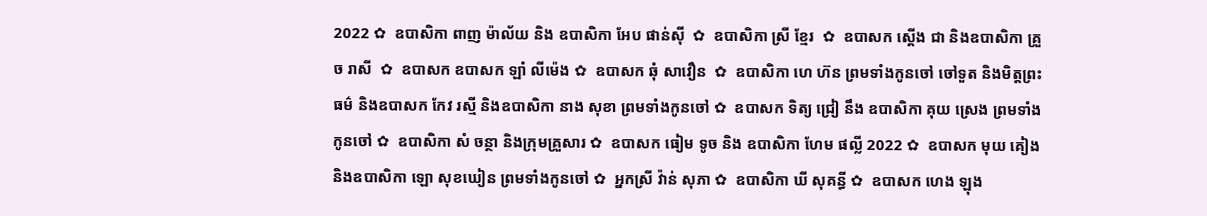2022 ✿  ឧបាសិកា ពាញ ម៉ាល័យ និង ឧបាសិកា អែប ផាន់ស៊ី  ✿  ឧបាសិកា ស្រី ខ្មែរ  ✿  ឧបាសក ស្តើង ជា និងឧបាសិកា គ្រួច រាសី  ✿  ឧបាសក ឧបាសក ឡាំ លីម៉េង ✿  ឧបាសក ឆុំ សាវឿន  ✿  ឧបាសិកា ហេ ហ៊ន ព្រមទាំងកូនចៅ ចៅទួត និងមិត្តព្រះធម៌ និងឧបាសក កែវ រស្មី និងឧបាសិកា នាង សុខា ព្រមទាំងកូនចៅ ✿  ឧបាសក ទិត្យ ជ្រៀ នឹង ឧបាសិកា គុយ ស្រេង ព្រមទាំងកូនចៅ ✿  ឧបាសិកា សំ ចន្ថា និងក្រុមគ្រួសារ ✿  ឧបាសក ធៀម ទូច និង ឧបាសិកា ហែម ផល្លី 2022 ✿  ឧបាសក មុយ គៀង និងឧបាសិកា ឡោ សុខឃៀន ព្រមទាំងកូនចៅ ✿  អ្នកស្រី វ៉ាន់ សុភា ✿  ឧបាសិកា ឃី សុគន្ធី ✿  ឧបាសក ហេង ឡុង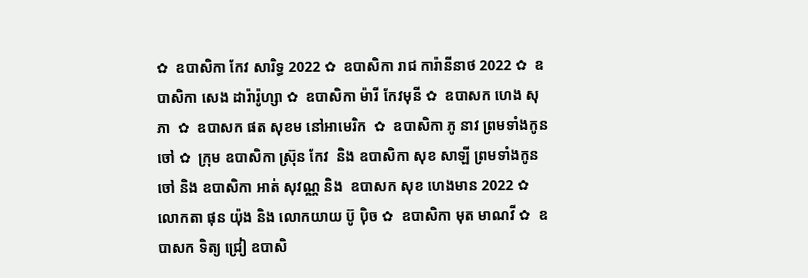✿  ឧបាសិកា កែវ សារិទ្ធ 2022 ✿  ឧបាសិកា រាជ ការ៉ានីនាថ 2022 ✿  ឧបាសិកា សេង ដារ៉ារ៉ូហ្សា ✿  ឧបាសិកា ម៉ារី កែវមុនី ✿  ឧបាសក ហេង សុភា  ✿  ឧបាសក ផត សុខម នៅអាមេរិក  ✿  ឧបាសិកា ភូ នាវ ព្រមទាំងកូនចៅ ✿  ក្រុម ឧបាសិកា ស្រ៊ុន កែវ  និង ឧបាសិកា សុខ សាឡី ព្រមទាំងកូនចៅ និង ឧបាសិកា អាត់ សុវណ្ណ និង  ឧបាសក សុខ ហេងមាន 2022 ✿  លោកតា ផុន យ៉ុង និង លោកយាយ ប៊ូ ប៉ិច ✿  ឧបាសិកា មុត មាណវី ✿  ឧបាសក ទិត្យ ជ្រៀ ឧបាសិ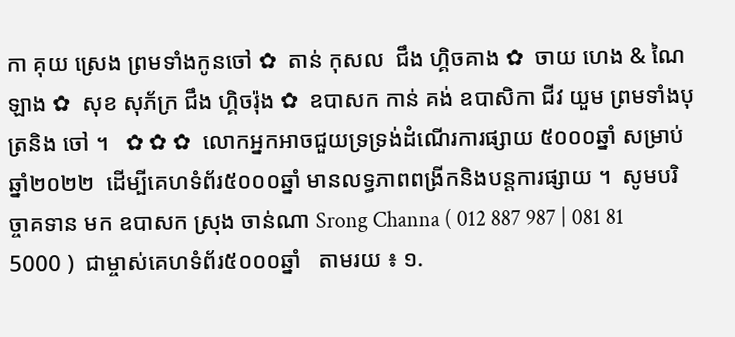កា គុយ ស្រេង ព្រមទាំងកូនចៅ ✿  តាន់ កុសល  ជឹង ហ្គិចគាង ✿  ចាយ ហេង & ណៃ ឡាង ✿  សុខ សុភ័ក្រ ជឹង ហ្គិចរ៉ុង ✿  ឧបាសក កាន់ គង់ ឧបាសិកា ជីវ យួម ព្រមទាំងបុត្រនិង ចៅ ។   ✿ ✿ ✿  លោកអ្នកអាចជួយទ្រទ្រង់ដំណើរការផ្សាយ ៥០០០ឆ្នាំ សម្រាប់ឆ្នាំ២០២២  ដើម្បីគេហទំព័រ៥០០០ឆ្នាំ មានលទ្ធភាពពង្រីកនិងបន្តការផ្សាយ ។  សូមបរិច្ចាគទាន មក ឧបាសក ស្រុង ចាន់ណា Srong Channa ( 012 887 987 | 081 81 5000 )  ជាម្ចាស់គេហទំព័រ៥០០០ឆ្នាំ   តាមរយ ៖ ១.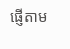ផ្ញើតាម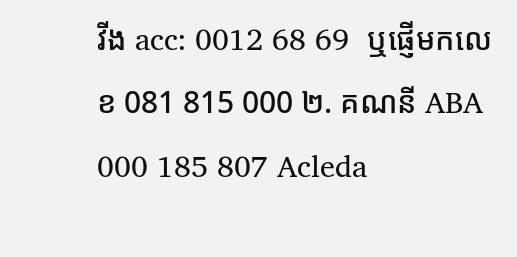វីង acc: 0012 68 69  ឬផ្ញើមកលេខ 081 815 000 ២. គណនី ABA 000 185 807 Acleda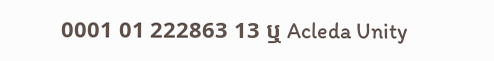0001 01 222863 13 ឬ Acleda Unity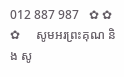012 887 987   ✿ ✿ ✿     សូមអរព្រះគុណ និង សូ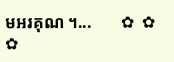មអរគុណ ។...       ✿  ✿  ✿